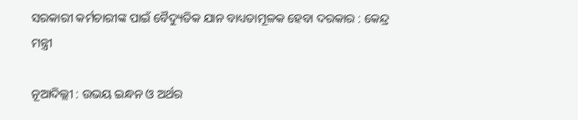ସରକାରୀ କର୍ମଚାରୀଙ୍କ ପାଇଁ ବୈଦ୍ୟୁତିକ ଯାନ ବାଧ୍ୟତାମୂଳକ ହେବା ଦରକାର : କେନ୍ଦ୍ର ମନ୍ତ୍ରୀ

ନୂଆଦିଲ୍ଲୀ : ଉଭୟ ଇନ୍ଧନ ଓ ଅର୍ଥର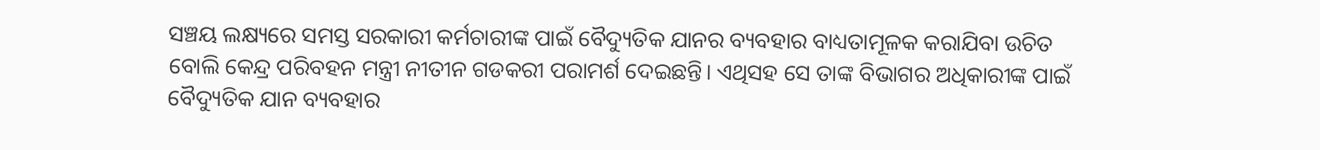ସଞ୍ଚୟ ଲକ୍ଷ୍ୟରେ ସମସ୍ତ ସରକାରୀ କର୍ମଚାରୀଙ୍କ ପାଇଁ ବୈଦ୍ୟୁତିକ ଯାନର ବ୍ୟବହାର ବାଧ୍ୟତାମୂଳକ କରାଯିବା ଉଚିତ ବୋଲି କେନ୍ଦ୍ର ପରିବହନ ମନ୍ତ୍ରୀ ନୀତୀନ ଗଡକରୀ ପରାମର୍ଶ ଦେଇଛନ୍ତି। ଏଥିସହ ସେ ତାଙ୍କ ବିଭାଗର ଅଧିକାରୀଙ୍କ ପାଇଁ ବୈଦ୍ୟୁତିକ ଯାନ ବ୍ୟବହାର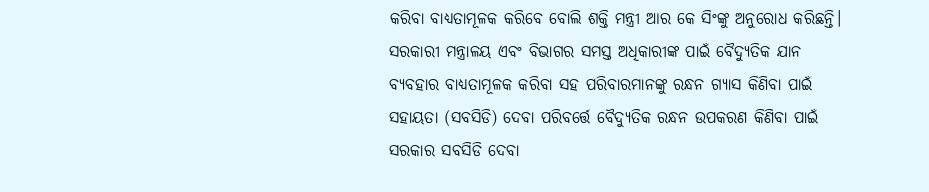କରିବା ବାଧ୍ୟତାମୂଳକ କରିବେ ବୋଲି ଶକ୍ତି ମନ୍ତ୍ରୀ ଆର କେ ସିଂଙ୍କୁ ଅନୁରୋଧ କରିଛନ୍ତି।
ସରକାରୀ ମନ୍ତ୍ରାଳୟ ଏବଂ ବିଭାଗର ସମସ୍ତ ଅଧିକାରୀଙ୍କ ପାଇଁ ବୈଦ୍ୟୁତିକ ଯାନ ବ୍ୟବହାର ବାଧ୍ୟତାମୂଳକ କରିବା ସହ ପରିବାରମାନଙ୍କୁ ରନ୍ଧନ ଗ୍ୟାସ କିଣିବା ପାଇଁ ସହାୟତା (ସବସିଡି) ଦେବା ପରିବର୍ତ୍ତେ ବୈଦ୍ୟୁତିକ ରନ୍ଧନ ଉପକରଣ କିଣିବା ପାଇଁ ସରକାର ସବସିଡି ଦେବା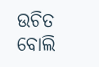ଉଚିତ ବୋଲି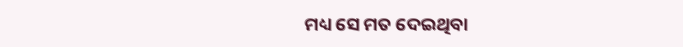ମଧ୍ୟ ସେ ମତ ଦେଇଥିବା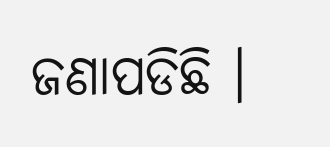ଜଣାପଡିଛି ।